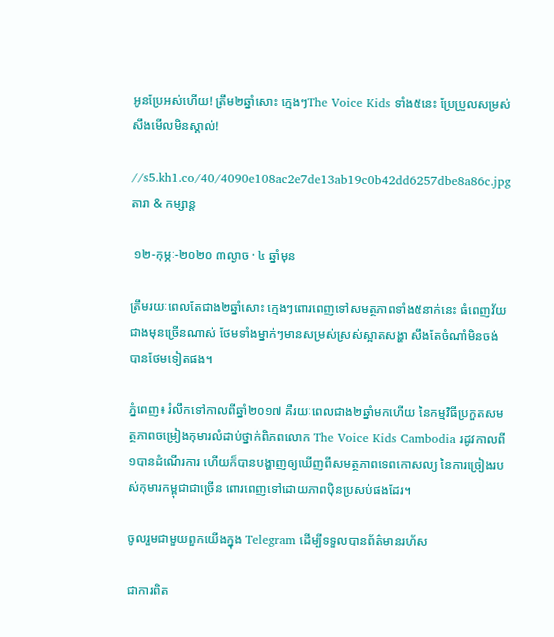អូនប្រែអស់ហើយ! ត្រឹម២ឆ្នាំសោះ ក្មេងៗThe Voice Kids ទាំង៥នេះ ប្រែប្រួលសម្រស់ សឹងមើលមិនស្គាល់!

//s5.kh1.co/40/4090e108ac2e7de13ab19c0b42dd6257dbe8a86c.jpg
តារា & កម្សាន្ដ

 ១២-កុម្ភៈ-២០២០ ៣ល្ងាច · ៤ ឆ្នាំមុន

ត្រឹមរយៈពេលតែជាង២ឆ្នាំសោះ ក្មេងៗពោរពេញទៅសមត្ថភាពទាំង៥នាក់នេះ ធំពេញវ័យជាងមុនច្រើនណាស់ ថែមទាំងម្នាក់ៗមានសម្រស់ស្រស់ស្អាតសង្ហា សឹងតែចំណាំមិនចង់បានថែមទៀតផង។

ភ្នំពេញ៖ រំលឹកទៅកាលពីឆ្នាំ២០១៧ គឺរយៈពេលជាង២ឆ្នាំមកហើយ នៃកម្មវិធីប្រកួតសមត្ថភាពចម្រៀងកុមារលំដាប់ថ្នាក់ពិភពលោក The Voice Kids Cambodia រដូវកាលពី១បានដំណើរការ ហើយក៏បានបង្ហាញឲ្យឃើញពីសមត្ថភាពទេពកោសល្យ នៃការច្រៀងរបស់កុមារកម្ពុជាជាច្រើន ពោរពេញទៅដោយភាពប៉ិនប្រសប់ផងដែរ។

ចូលរួមជាមួយពួកយើងក្នុង Telegram ដើម្បីទទួលបានព័ត៌មានរហ័ស

ជាការពិត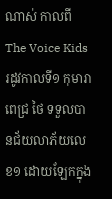ណាស់ កាលពីThe Voice Kids រដូវកាលទី១ កុមារា ពេជ្រ ថៃ ទទួលបានជ័យលាភ័យលេខ១ ដោយឡែកក្នុង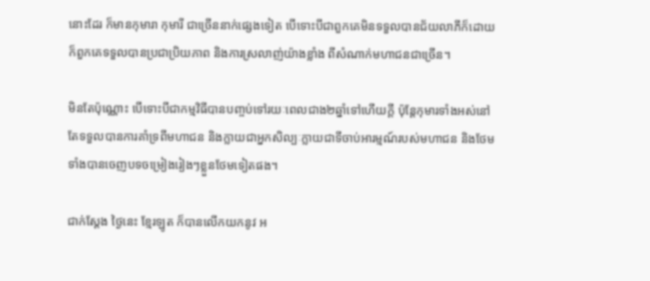នោះដែរ ក៏មានកុមារា កុមារី ជាច្រើននាក់ផ្សេងទៀត បើទោះបីជាពួកគេមិនទទួលបានជ័យលាភីក៏ដោយ ក៏ពួកគេទទួលបានប្រជាប្រិយភាព និងការស្រលាញ់យ៉ាងខ្លាំង ពីសំណាក់មហាជនជាច្រើន។

មិនតែប៉ុណ្ណោះ បើទោះបីជាកម្មវិធីបានបញ្ចប់ទៅរយៈពេលជាង២ឆ្នាំទៅហើយក្តី ប៉ុន្តែកុមារទាំងអស់នៅតែទទួលបានការគាំទ្រពីមហាជន និងក្លាយជាអ្នកសិល្បៈក្លាយជាទីចាប់អារម្មណ៍របស់មហាជន និងថែមទាំងបានចេញបទចម្រៀងរៀងៗខ្លួនថែមទៀតផង។

ជាក់ស្តែង ថ្ងៃនេះ ខ្មែរឡូត ក៏បានលើកយកនូវ អ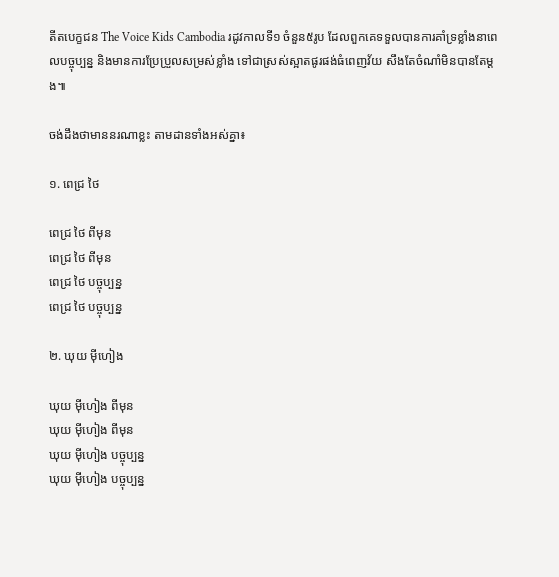តីតបេក្ខជន The Voice Kids Cambodia រដូវកាលទី១ ចំនួន៥រូប ដែលពួកគេទទួលបានការគាំទ្រខ្លាំងនាពេលបច្ចុប្បន្ន និងមានការប្រែប្រួលសម្រស់ខ្លាំង ទៅជាស្រស់ស្អាតផូរផង់ធំពេញវ័យ សឹងតែចំណាំមិនបានតែម្តង៕

ចង់ដឹងថាមាននរណាខ្លះ តាមដានទាំងអស់គ្នា៖

១. ពេជ្រ ថៃ

ពេជ្រ ថៃ ពីមុន
ពេជ្រ ថៃ ពីមុន
ពេជ្រ ថៃ បច្ចុប្បន្ន
ពេជ្រ ថៃ បច្ចុប្បន្ន

២. ឃុយ ម៉ីហៀង

ឃុយ ម៉ីហៀង ពីមុន
ឃុយ ម៉ីហៀង ពីមុន
ឃុយ ម៉ីហៀង បច្ចុប្បន្ន
ឃុយ ម៉ីហៀង បច្ចុប្បន្ន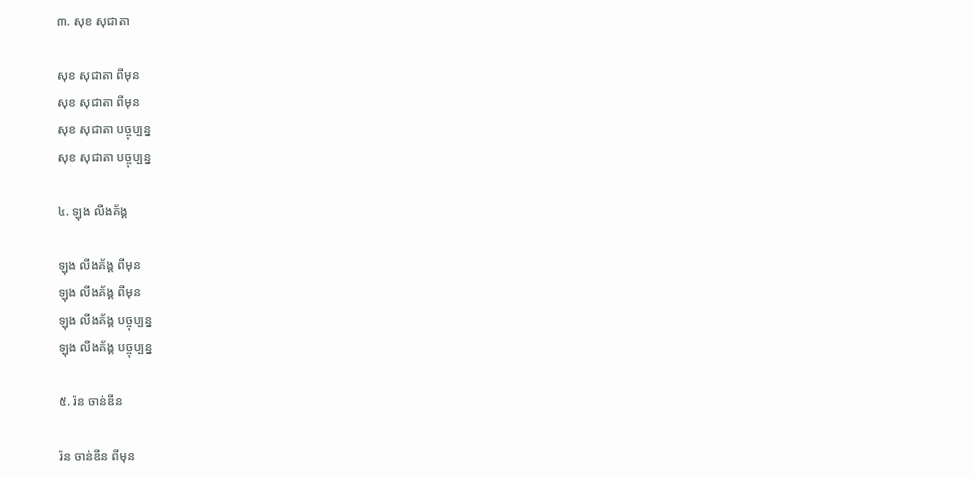៣. សុខ សុជាតា

សុខ សុជាតា ពីមុន
សុខ សុជាតា ពីមុន
សុខ សុជាតា បច្ចុប្បន្ន
សុខ សុជាតា បច្ចុប្បន្ន

៤. ឡុង លីងគ័ង្គ

ឡុង លីងគ័ង្គ ពីមុន
ឡុង លីងគ័ង្គ ពីមុន
ឡុង លីងគ័ង្គ បច្ចុប្បន្ន
ឡុង លីងគ័ង្គ បច្ចុប្បន្ន

៥. រ៉ន ចាន់ឌីន

រ៉ន ចាន់ឌីន ពីមុន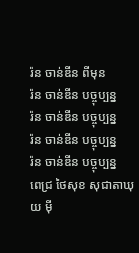រ៉ន ចាន់ឌីន ពីមុន
រ៉ន ចាន់ឌីន បច្ចុប្បន្ន
រ៉ន ចាន់ឌីន បច្ចុប្បន្ន
រ៉ន ចាន់ឌីន បច្ចុប្បន្ន
រ៉ន ចាន់ឌីន បច្ចុប្បន្ន
ពេជ្រ ថៃសុខ សុជាតាឃុយ ម៉ី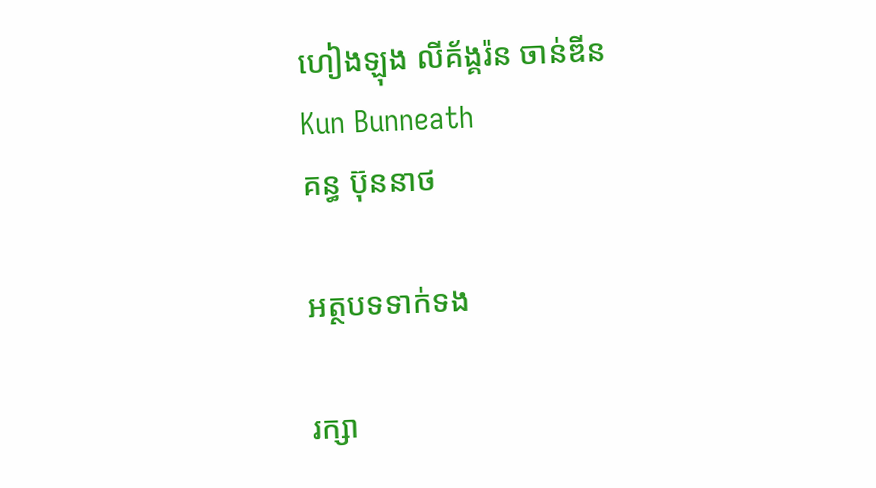ហៀងឡុង លីគ័ង្គរ៉ន ចាន់ឌីន
Kun Bunneath
គន្ធ ប៊ុននាថ

អត្ថបទទាក់ទង

រក្សា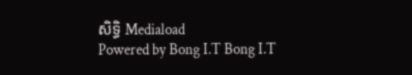សិទ្ធិ Mediaload
Powered by Bong I.T Bong I.T